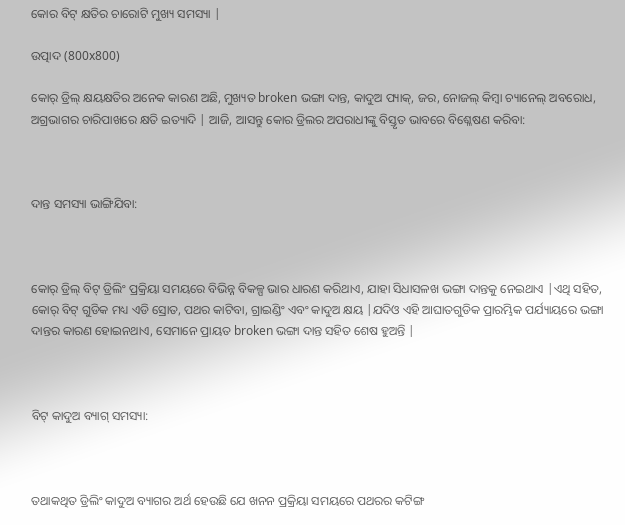କୋର ବିଟ୍ କ୍ଷତିର ଚାରୋଟି ମୁଖ୍ୟ ସମସ୍ୟା |

ଉତ୍ପାଦ (800x800)

କୋର୍ ଡ୍ରିଲ୍ କ୍ଷୟକ୍ଷତିର ଅନେକ କାରଣ ଅଛି, ମୁଖ୍ୟତ broken ଭଙ୍ଗା ଦାନ୍ତ, କାଦୁଅ ପ୍ୟାକ୍, ଜର, ନୋଜଲ୍ କିମ୍ବା ଚ୍ୟାନେଲ୍ ଅବରୋଧ, ଅଗ୍ରଭାଗର ଚାରିପାଖରେ କ୍ଷତି ଇତ୍ୟାଦି | ଆଜି, ଆସନ୍ତୁ କୋର ଡ୍ରିଲର ଅପରାଧୀଙ୍କୁ ବିସ୍ତୃତ ଭାବରେ ବିଶ୍ଳେଷଣ କରିବା:



ଦାନ୍ତ ସମସ୍ୟା ଭାଙ୍ଗିଯିବା:



କୋର୍ ଡ୍ରିଲ୍ ବିଟ୍ ଡ୍ରିଲିଂ ପ୍ରକ୍ରିୟା ସମୟରେ ବିଭିନ୍ନ ବିକଳ୍ପ ଭାର ଧାରଣ କରିଥାଏ, ଯାହା ସିଧାସଳଖ ଭଙ୍ଗା ଦାନ୍ତକୁ ନେଇଥାଏ |ଏଥି ସହିତ, କୋର୍ ବିଟ୍ ଗୁଡିକ ମଧ୍ୟ ଏଡି ସ୍ରୋତ, ପଥର କାଟିବା, ଗ୍ରାଇଣ୍ଡିଂ ଏବଂ କାଦୁଅ କ୍ଷୟ |ଯଦିଓ ଏହି ଆଘାତଗୁଡିକ ପ୍ରାରମ୍ଭିକ ପର୍ଯ୍ୟାୟରେ ଭଙ୍ଗା ଦାନ୍ତର କାରଣ ହୋଇନଥାଏ, ସେମାନେ ପ୍ରାୟତ broken ଭଙ୍ଗା ଦାନ୍ତ ସହିତ ଶେଷ ହୁଅନ୍ତି |



ବିଟ୍ କାଦୁଅ ବ୍ୟାଗ୍ ସମସ୍ୟା:



ତଥାକଥିତ ଡ୍ରିଲିଂ କାଦୁଅ ବ୍ୟାଗର ଅର୍ଥ ହେଉଛି ଯେ ଖନନ ପ୍ରକ୍ରିୟା ସମୟରେ ପଥରର କଟିଙ୍ଗ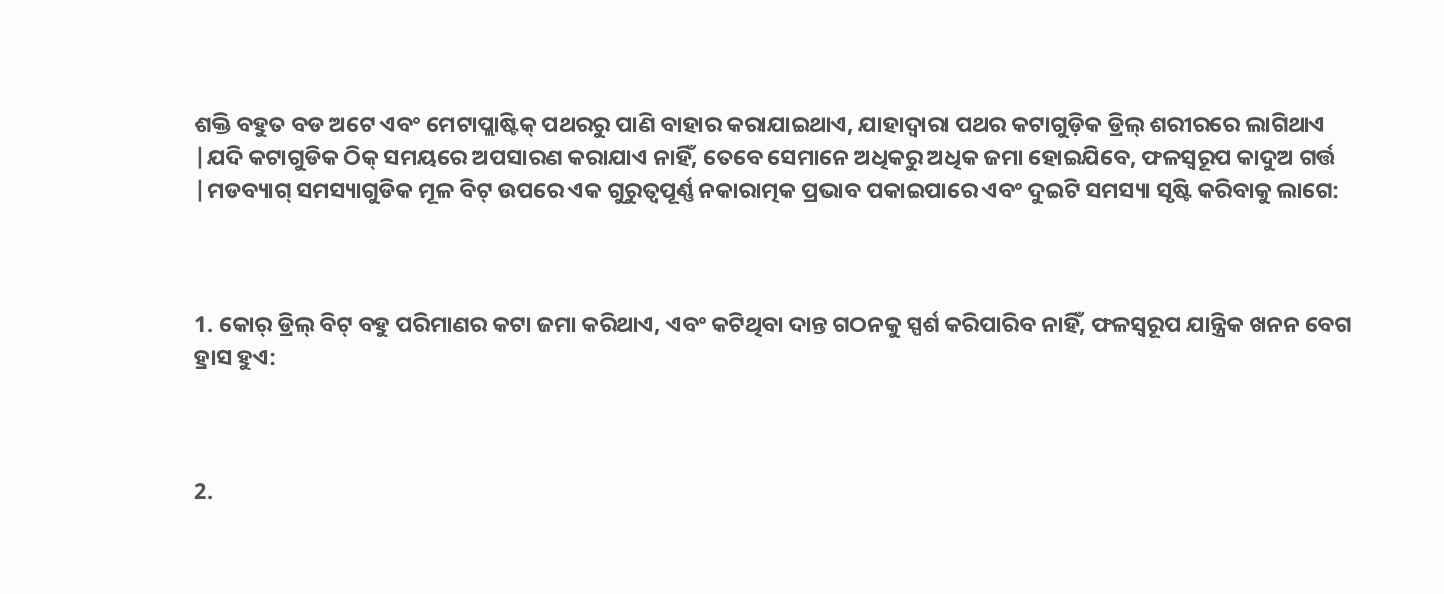ଶକ୍ତି ବହୁତ ବଡ ଅଟେ ଏବଂ ମେଟାପ୍ଲାଷ୍ଟିକ୍ ପଥରରୁ ପାଣି ବାହାର କରାଯାଇଥାଏ, ଯାହାଦ୍ୱାରା ପଥର କଟାଗୁଡ଼ିକ ଡ୍ରିଲ୍ ଶରୀରରେ ଲାଗିଥାଏ |ଯଦି କଟାଗୁଡିକ ଠିକ୍ ସମୟରେ ଅପସାରଣ କରାଯାଏ ନାହିଁ, ତେବେ ସେମାନେ ଅଧିକରୁ ଅଧିକ ଜମା ହୋଇଯିବେ, ଫଳସ୍ୱରୂପ କାଦୁଅ ଗର୍ତ୍ତ |ମଡବ୍ୟାଗ୍ ସମସ୍ୟାଗୁଡିକ ମୂଳ ବିଟ୍ ଉପରେ ଏକ ଗୁରୁତ୍ୱପୂର୍ଣ୍ଣ ନକାରାତ୍ମକ ପ୍ରଭାବ ପକାଇପାରେ ଏବଂ ଦୁଇଟି ସମସ୍ୟା ସୃଷ୍ଟି କରିବାକୁ ଲାଗେ:



1. କୋର୍ ଡ୍ରିଲ୍ ବିଟ୍ ବହୁ ପରିମାଣର କଟା ଜମା କରିଥାଏ, ଏବଂ କଟିଥିବା ଦାନ୍ତ ଗଠନକୁ ସ୍ପର୍ଶ କରିପାରିବ ନାହିଁ, ଫଳସ୍ୱରୂପ ଯାନ୍ତ୍ରିକ ଖନନ ବେଗ ହ୍ରାସ ହୁଏ:



2.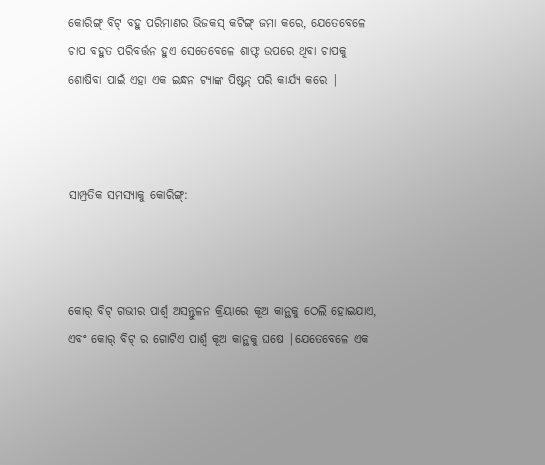କୋରିଙ୍ଗ୍ ବିଟ୍ ବହୁ ପରିମାଣର ଭିଜକସ୍ କଟିଙ୍ଗ୍ ଜମା କରେ, ଯେତେବେଳେ ଚାପ ବହୁତ ପରିବର୍ତ୍ତନ ହୁଏ ସେତେବେଳେ ଶାଫ୍ଟ ଉପରେ ଥିବା ଚାପକୁ ଶୋଷିବା ପାଇଁ ଏହା ଏକ ଇନ୍ଧନ ଟ୍ୟାଙ୍କ ପିଷ୍ଟନ୍ ପରି କାର୍ଯ୍ୟ କରେ |



ସାମ୍ପ୍ରତିକ ସମସ୍ୟାକୁ କୋରିଙ୍ଗ୍:



କୋର୍ ବିଟ୍ ଗଭୀର ପାର୍ଶ୍ୱ ଅସନ୍ତୁଳନ କ୍ରିୟାରେ କୂଅ କାନ୍ଥକୁ ଠେଲି ହୋଇଯାଏ, ଏବଂ କୋର୍ ବିଟ୍ ର ଗୋଟିଏ ପାର୍ଶ୍ୱ କୂଅ କାନ୍ଥକୁ ଘଷେ |ଯେତେବେଳେ ଏକ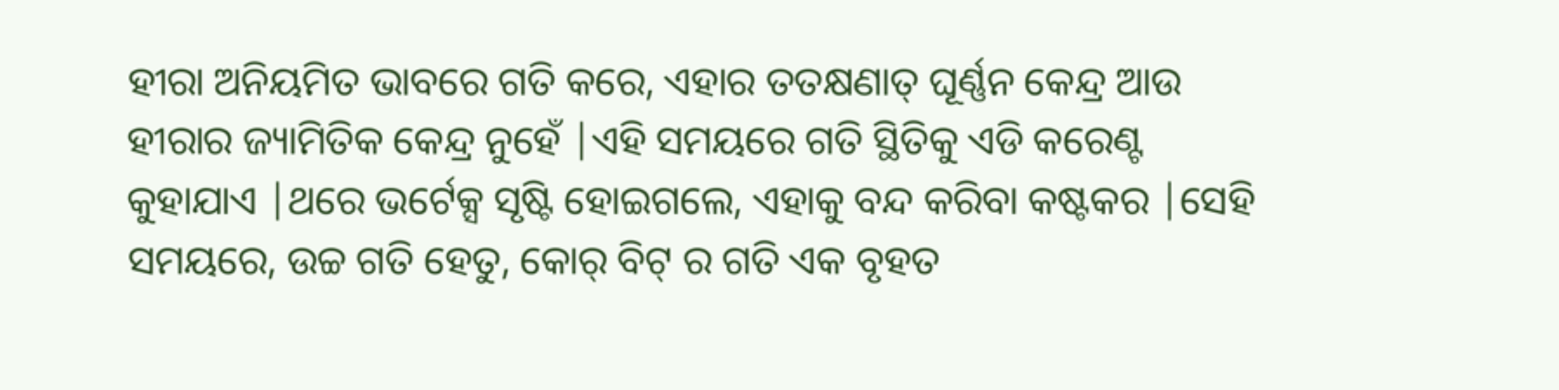ହୀରା ଅନିୟମିତ ଭାବରେ ଗତି କରେ, ଏହାର ତତକ୍ଷଣାତ୍ ଘୂର୍ଣ୍ଣନ କେନ୍ଦ୍ର ଆଉ ହୀରାର ଜ୍ୟାମିତିକ କେନ୍ଦ୍ର ନୁହେଁ |ଏହି ସମୟରେ ଗତି ସ୍ଥିତିକୁ ଏଡି କରେଣ୍ଟ କୁହାଯାଏ |ଥରେ ଭର୍ଟେକ୍ସ ସୃଷ୍ଟି ହୋଇଗଲେ, ଏହାକୁ ବନ୍ଦ କରିବା କଷ୍ଟକର |ସେହି ସମୟରେ, ଉଚ୍ଚ ଗତି ହେତୁ, କୋର୍ ବିଟ୍ ର ଗତି ଏକ ବୃହତ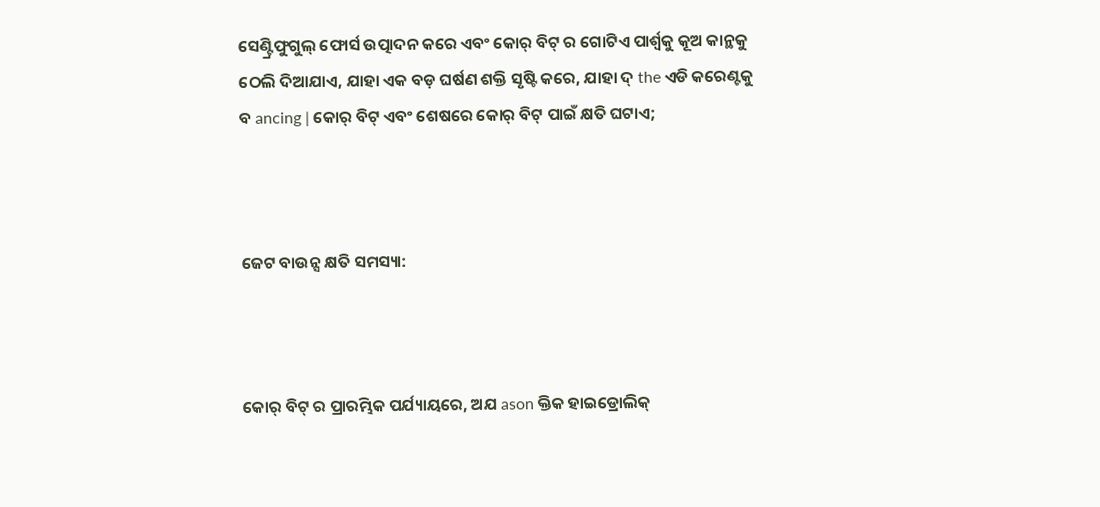ସେଣ୍ଟ୍ରିଫୁଗୁଲ୍ ଫୋର୍ସ ଉତ୍ପାଦନ କରେ ଏବଂ କୋର୍ ବିଟ୍ ର ଗୋଟିଏ ପାର୍ଶ୍ୱକୁ କୂଅ କାନ୍ଥକୁ ଠେଲି ଦିଆଯାଏ, ଯାହା ଏକ ବଡ଼ ଘର୍ଷଣ ଶକ୍ତି ସୃଷ୍ଟି କରେ, ଯାହା ଦ୍ the ଏଡି କରେଣ୍ଟକୁ ବ ancing | କୋର୍ ବିଟ୍ ଏବଂ ଶେଷରେ କୋର୍ ବିଟ୍ ପାଇଁ କ୍ଷତି ଘଟାଏ;



ଜେଟ ବାଉନ୍ସ କ୍ଷତି ସମସ୍ୟା:



କୋର୍ ବିଟ୍ ର ପ୍ରାରମ୍ଭିକ ପର୍ଯ୍ୟାୟରେ, ଅଯ ason କ୍ତିକ ହାଇଡ୍ରୋଲିକ୍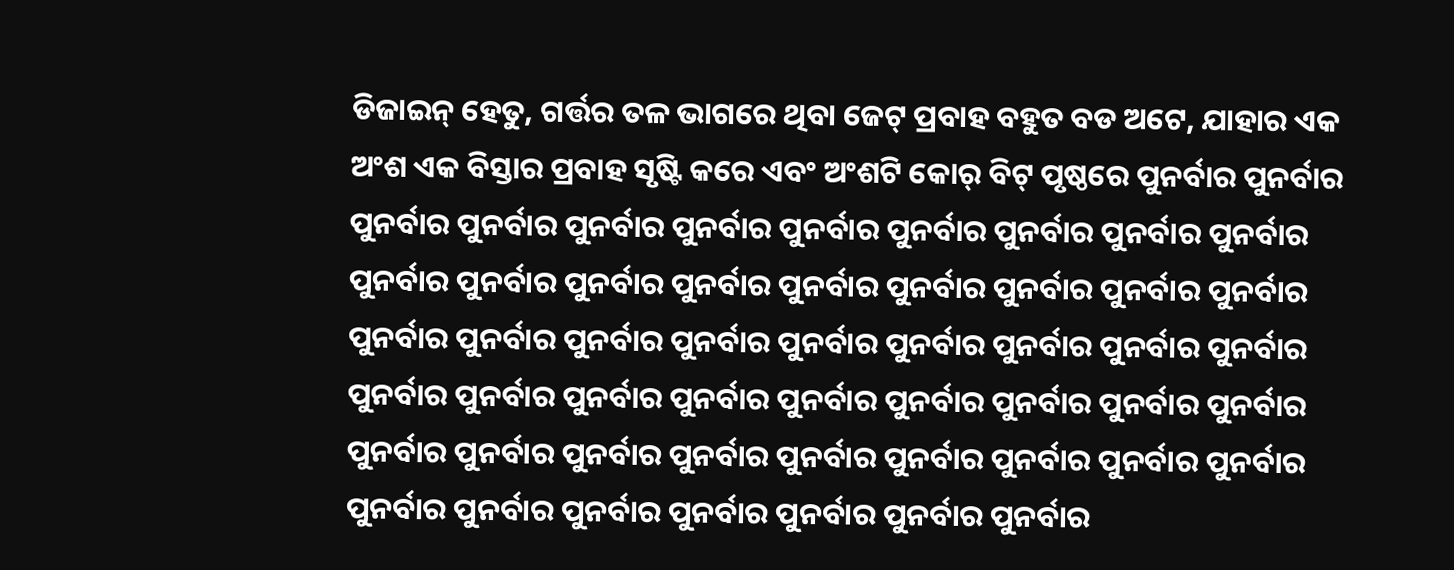ଡିଜାଇନ୍ ହେତୁ, ଗର୍ତ୍ତର ତଳ ଭାଗରେ ଥିବା ଜେଟ୍ ପ୍ରବାହ ବହୁତ ବଡ ଅଟେ, ଯାହାର ଏକ ଅଂଶ ଏକ ବିସ୍ତାର ପ୍ରବାହ ସୃଷ୍ଟି କରେ ଏବଂ ଅଂଶଟି କୋର୍ ବିଟ୍ ପୃଷ୍ଠରେ ପୁନର୍ବାର ପୁନର୍ବାର ପୁନର୍ବାର ପୁନର୍ବାର ପୁନର୍ବାର ପୁନର୍ବାର ପୁନର୍ବାର ପୁନର୍ବାର ପୁନର୍ବାର ପୁନର୍ବାର ପୁନର୍ବାର ପୁନର୍ବାର ପୁନର୍ବାର ପୁନର୍ବାର ପୁନର୍ବାର ପୁନର୍ବାର ପୁନର୍ବାର ପୁନର୍ବାର ପୁନର୍ବାର ପୁନର୍ବାର ପୁନର୍ବାର ପୁନର୍ବାର ପୁନର୍ବାର ପୁନର୍ବାର ପୁନର୍ବାର ପୁନର୍ବାର ପୁନର୍ବାର ପୁନର୍ବାର ପୁନର୍ବାର ପୁନର୍ବାର ପୁନର୍ବାର ପୁନର୍ବାର ପୁନର୍ବାର ପୁନର୍ବାର ପୁନର୍ବାର ପୁନର୍ବାର ପୁନର୍ବାର ପୁନର୍ବାର ପୁନର୍ବାର ପୁନର୍ବାର ପୁନର୍ବାର ପୁନର୍ବାର ପୁନର୍ବାର ପୁନର୍ବାର ପୁନର୍ବାର ପୁନର୍ବାର ପୁନର୍ବାର ପୁନର୍ବାର ପୁନର୍ବାର ପୁନର୍ବାର ପୁନର୍ବାର ପୁନର୍ବାର ପୁନର୍ବାର ପୁନର୍ବାର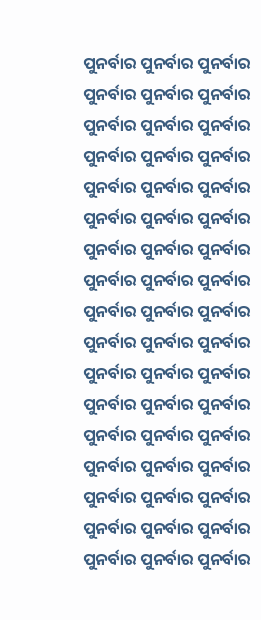ପୁନର୍ବାର ପୁନର୍ବାର ପୁନର୍ବାର ପୁନର୍ବାର ପୁନର୍ବାର ପୁନର୍ବାର ପୁନର୍ବାର ପୁନର୍ବାର ପୁନର୍ବାର ପୁନର୍ବାର ପୁନର୍ବାର ପୁନର୍ବାର ପୁନର୍ବାର ପୁନର୍ବାର ପୁନର୍ବାର ପୁନର୍ବାର ପୁନର୍ବାର ପୁନର୍ବାର ପୁନର୍ବାର ପୁନର୍ବାର ପୁନର୍ବାର ପୁନର୍ବାର ପୁନର୍ବାର ପୁନର୍ବାର ପୁନର୍ବାର ପୁନର୍ବାର ପୁନର୍ବାର ପୁନର୍ବାର ପୁନର୍ବାର ପୁନର୍ବାର ପୁନର୍ବାର ପୁନର୍ବାର ପୁନର୍ବାର ପୁନର୍ବାର ପୁନର୍ବାର ପୁନର୍ବାର ପୁନର୍ବାର ପୁନର୍ବାର ପୁନର୍ବାର ପୁନର୍ବାର ପୁନର୍ବାର ପୁନର୍ବାର ପୁନର୍ବାର ପୁନର୍ବାର ପୁନର୍ବାର ପୁନର୍ବାର ପୁନର୍ବାର ପୁନର୍ବାର ପୁନର୍ବାର ପୁନର୍ବାର ପୁନର୍ବାର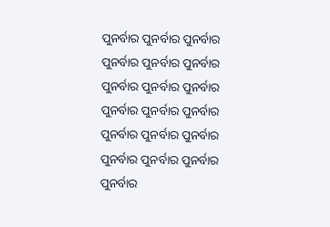ପୁନର୍ବାର ପୁନର୍ବାର ପୁନର୍ବାର ପୁନର୍ବାର ପୁନର୍ବାର ପୁନର୍ବାର ପୁନର୍ବାର ପୁନର୍ବାର ପୁନର୍ବାର ପୁନର୍ବାର ପୁନର୍ବାର ପୁନର୍ବାର ପୁନର୍ବାର ପୁନର୍ବାର ପୁନର୍ବାର ପୁନର୍ବାର ପୁନର୍ବାର ପୁନର୍ବାର ପୁନର୍ବାର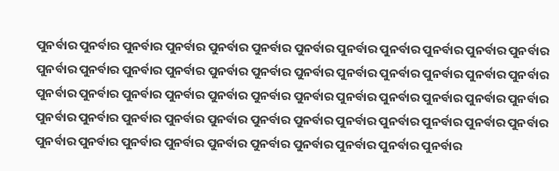ପୁନର୍ବାର ପୁନର୍ବାର ପୁନର୍ବାର ପୁନର୍ବାର ପୁନର୍ବାର ପୁନର୍ବାର ପୁନର୍ବାର ପୁନର୍ବାର ପୁନର୍ବାର ପୁନର୍ବାର ପୁନର୍ବାର ପୁନର୍ବାର ପୁନର୍ବାର ପୁନର୍ବାର ପୁନର୍ବାର ପୁନର୍ବାର ପୁନର୍ବାର ପୁନର୍ବାର ପୁନର୍ବାର ପୁନର୍ବାର ପୁନର୍ବାର ପୁନର୍ବାର ପୁନର୍ବାର ପୁନର୍ବାର ପୁନର୍ବାର ପୁନର୍ବାର ପୁନର୍ବାର ପୁନର୍ବାର ପୁନର୍ବାର ପୁନର୍ବାର ପୁନର୍ବାର ପୁନର୍ବାର ପୁନର୍ବାର ପୁନର୍ବାର ପୁନର୍ବାର ପୁନର୍ବାର ପୁନର୍ବାର ପୁନର୍ବାର ପୁନର୍ବାର ପୁନର୍ବାର ପୁନର୍ବାର ପୁନର୍ବାର ପୁନର୍ବାର ପୁନର୍ବାର ପୁନର୍ବାର ପୁନର୍ବାର ପୁନର୍ବାର ପୁନର୍ବାର ପୁନର୍ବାର ପୁନର୍ବାର ପୁନର୍ବାର ପୁନର୍ବାର ପୁନର୍ବାର ପୁନର୍ବାର ପୁନର୍ବାର ପୁନର୍ବାର ପୁନର୍ବାର ପୁନର୍ବାର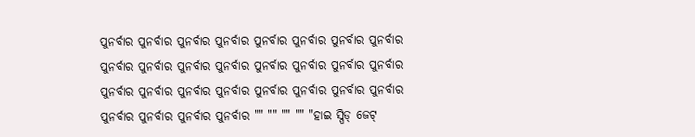ପୁନର୍ବାର ପୁନର୍ବାର ପୁନର୍ବାର ପୁନର୍ବାର ପୁନର୍ବାର ପୁନର୍ବାର ପୁନର୍ବାର ପୁନର୍ବାର ପୁନର୍ବାର ପୁନର୍ବାର ପୁନର୍ବାର ପୁନର୍ବାର ପୁନର୍ବାର ପୁନର୍ବାର ପୁନର୍ବାର ପୁନର୍ବାର ପୁନର୍ବାର ପୁନର୍ବାର ପୁନର୍ବାର ପୁନର୍ବାର ପୁନର୍ବାର ପୁନର୍ବାର ପୁନର୍ବାର ପୁନର୍ବାର ପୁନର୍ବାର ପୁନର୍ବାର ପୁନର୍ବାର ପୁନର୍ବାର "" "" "" "" "ହାଇ ସ୍ପିଡ୍ ଜେଟ୍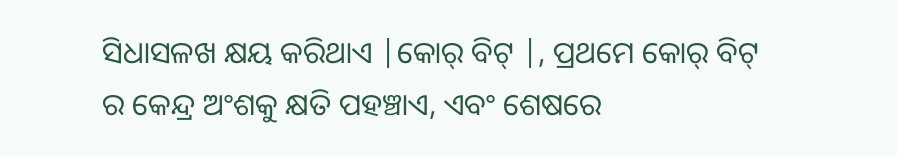ସିଧାସଳଖ କ୍ଷୟ କରିଥାଏ |କୋର୍ ବିଟ୍ |, ପ୍ରଥମେ କୋର୍ ବିଟ୍ ର କେନ୍ଦ୍ର ଅଂଶକୁ କ୍ଷତି ପହଞ୍ଚାଏ, ଏବଂ ଶେଷରେ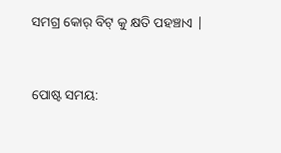ସମଗ୍ର କୋର୍ ବିଟ୍ କୁ କ୍ଷତି ପହଞ୍ଚାଏ |


ପୋଷ୍ଟ ସମୟ: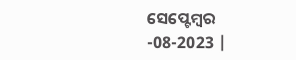ସେପ୍ଟେମ୍ବର -08-2023 |